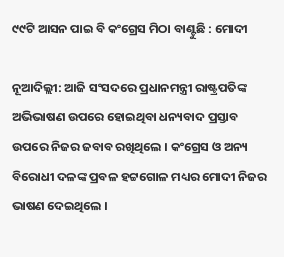୯୯ଟି ଆସନ ପାଇ ବି କଂଗ୍ରେସ ମିଠା ବାଣ୍ଟୁଛି : ମୋଦୀ

ନୂଆଦିଲ୍ଲୀ: ଆଜି ସଂସଦରେ ପ୍ରଧାନମନ୍ତ୍ରୀ ରାଷ୍ଟ୍ରପତିଙ୍କ ଅଭିଭାଷଣ ଉପରେ ହୋଇଥିବା ଧନ୍ୟବାଦ ପ୍ରସ୍ତାବ ଉପରେ ନିଜର ଜବାବ ରଖିଥିଲେ । କଂଗ୍ରେସ ଓ ଅନ୍ୟ ବିରୋଧୀ ଦଳଙ୍କ ପ୍ରବଳ ହଟ୍ଟଗୋଳ ମଧ୍ୟର ମୋଦୀ ନିଜର ଭାଷଣ ଦେଇଥିଲେ ।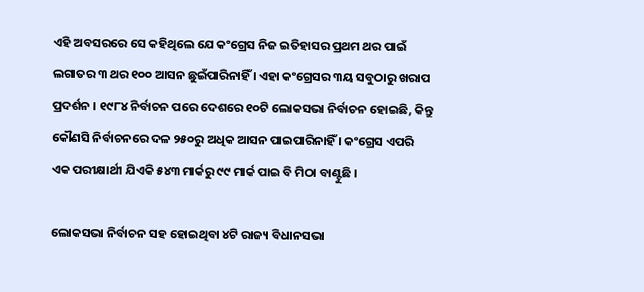ଏହି ଅବସରରେ ସେ କହିଥିଲେ ଯେ କଂଗ୍ରେସ ନିଜ ଇତିହାସର ପ୍ରଥମ ଥର ପାଇଁ ଲଗାତର ୩ ଥର ୧୦୦ ଆସନ ଛୁଇଁପାରିନାହିଁ । ଏହା କଂଗ୍ରେସର ୩ୟ ସବୁଠାରୁ ଖରାପ ପ୍ରଦର୍ଶନ । ୧୯୮୪ ନିର୍ବାଚନ ପରେ ଦେଶରେ ୧୦ଟି ଲୋକସଭା ନିର୍ବାଚନ ହୋଇଛି, କିନ୍ତୁ କୌଣସି ନିର୍ବାଚନରେ ଦଳ ୨୫୦ରୁ ଅଧିକ ଆସନ ପାଇପାରିନାହିଁ । କଂଗ୍ରେସ ଏପରି ଏକ ପରୀକ୍ଷାର୍ଥୀ ଯିଏକି ୫୪୩ ମାର୍କରୁ ୯୯ ମାର୍କ ପାଇ ବି ମିଠା ବାଣ୍ଟୁଛି ।

ଲୋକସଭା ନିର୍ବାଚନ ସହ ହୋଇଥିବା ୪ଟି ରାଜ୍ୟ ବିଧାନସଭା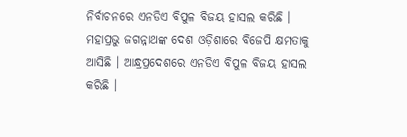ନିର୍ବାଚନରେ ଏନଡିଏ ବିପୁଳ ବିଜୟ ହାସଲ କରିଛି । ମହାପ୍ରଭୁ ଜଗନ୍ନାଥଙ୍କ ଦେଶ ଓଡ଼ିଶାରେ ବିଜେପି କ୍ଷମତାକୁ ଆସିଛି । ଆନ୍ଧ୍ରପ୍ରଦେଶରେ ଏନଡିଏ ବିପୁଳ ବିଜୟ ହାସଲ କରିଛି ।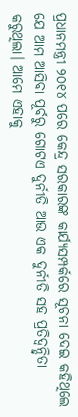ପ୍ରଧାନମନ୍ତ୍ରୀ ୨୦୧୪ ପରେ କେନ୍ଦ୍ର ସରକାରଙ୍କ କାର୍ଯ୍ୟସମ୍ପର୍କରେ ସୂଚନା ଦେଇ କହିଥିଲେ ଯେ ଆମ ଆସିବା ପୂର୍ବରୁ ଗୋଟଏ ଦୁର୍ନୀତି ଆଉ ଏକ ଦୁର୍ନୀତି ସହ ପ୍ରତିଦ୍ୱନ୍ଦ୍ୱିତା କରୁଥିଲା। ଆମେ ଏହାକୁ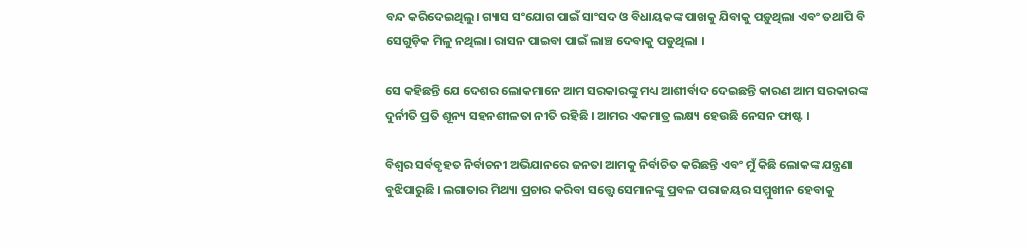ବନ୍ଦ କରିଦେଇଥିଲୁ। ଗ୍ୟାସ ସଂଯୋଗ ପାଇଁ ସାଂସଦ ଓ ବିଧାୟକଙ୍କ ପାଖକୁ ଯିବାକୁ ପଡ଼ୁଥିଲା ଏବଂ ତଥାପି ବି ସେଗୁଡ଼ିକ ମିଳୁ ନଥିଲା। ରାସନ ପାଇବା ପାଇଁ ଲାଞ୍ଚ ଦେବାକୁ ପଡୁଥିଲା ।

ସେ କହିଛନ୍ତି ଯେ ଦେଶର ଲୋକମାନେ ଆମ ସରକାରଙ୍କୁ ମଧ୍ୟ ଆଶୀର୍ବାଦ ଦେଇଛନ୍ତି କାରଣ ଆମ ସରକାରଙ୍କ ଦୁର୍ନୀତି ପ୍ରତି ଶୂନ୍ୟ ସହନଶୀଳତା ନୀତି ରହିଛି । ଆମର ଏକମାତ୍ର ଲକ୍ଷ୍ୟ ହେଉଛି ନେସନ ଫାଷ୍ଟ ।

ବିଶ୍ୱର ସର୍ବବୃହତ ନିର୍ବାଚନୀ ଅଭିଯାନରେ ଜନତା ଆମକୁ ନିର୍ବାଚିତ କରିଛନ୍ତି ଏବଂ ମୁଁ କିଛି ଲୋକଙ୍କ ଯନ୍ତ୍ରଣା ବୁଝିପାରୁଛି । ଲଗାତାର ମିଥ୍ୟା ପ୍ରଚାର କରିବା ସତ୍ତ୍ୱେ ସେମାନଙ୍କୁ ପ୍ରବଳ ପରାଜୟର ସମ୍ମୁଖୀନ ହେବାକୁ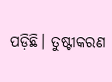ପଡ଼ିଛି। ତୁଷ୍ଟୀକରଣ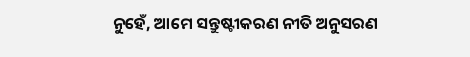ନୁହେଁ, ଆମେ ସନ୍ତୁଷ୍ଟୀକରଣ ନୀତି ଅନୁସରଣ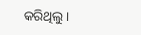କରିଥିଲୁ।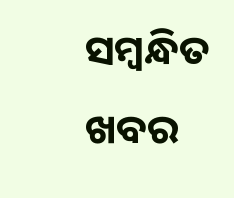ସମ୍ବନ୍ଧିତ ଖବର